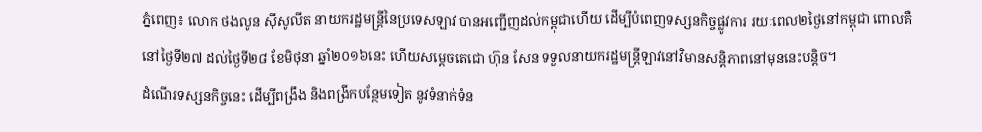ភ្នំពេញ៖ លោក ថងលូន ស៊ីសូលីត នាយករដ្ឋមន្រ្តីនៃប្រទេសឡាវ បានអញ្ជើញដល់កម្ពុជាហើយ ដើម្បីបំពេញទស្សនកិច្ចផ្លូវការ រយៈពេល២ថ្ងៃនៅកម្ពុជា ពោលគឺ នៅថ្ងៃទី២៧ ដល់ថ្ងៃទី២៨ ខែមិថុនា ឆ្នាំ២០១៦នេះ ហើយសម្ដេចតេជោ ហ៊ុន សែន ទទួលនាយករដ្ឋមន្រ្តីឡាវនៅវិមានសន្តិភាពនៅមុននេះបន្តិច។
ដំណើរទស្សនកិច្ចនេះ ដើម្បីពង្រឹង និងពង្រីកបន្ថែមទៀត នូវទំនាក់ទំន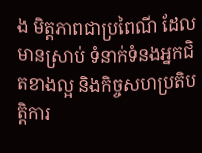ង មិត្តភាពជាប្រពៃណី ដែលមានស្រាប់ ទំនាក់ទំនងអ្នកជិតខាងល្អ និងកិច្ចសហប្រតិបត្តិការ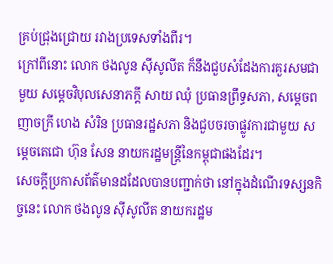គ្រប់ជ្រុងជ្រោយ រវាងប្រទេសទាំងពីរ។
ក្រៅពីនោះ លោក ថងលូន ស៊ីសូលីត ក៏នឹងជួបសំដែងការគួរសមជាមួយ សម្តេចវិបុលសេនាភក្តី សាយ ឈុំ ប្រធានព្រឹទ្ធសភា, សម្តេចពញាចក្រី ហេង សំរិន ប្រធានរដ្ឋសភា និងជួបចរចាផ្លូវការជាមួយ សម្តេចតេជោ ហ៊ុន សែន នាយករដ្ឋមន្រ្តីនៃកម្ពុជាផងដែរ។
សេចក្តីប្រកាសព័ត៌មានដដែលបានបញ្ជាក់ថា នៅក្នុងដំណើរទស្សនកិច្ចនេះ លោក ថងលូន ស៊ីសូលីត នាយករដ្ឋម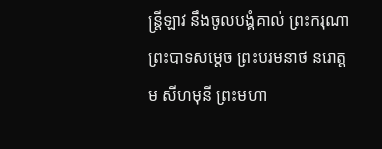ន្រ្តីឡាវ នឹងចូលបង្គំគាល់ ព្រះករុណា ព្រះបាទសម្តេច ព្រះបរមនាថ នរោត្តម សីហមុនី ព្រះមហា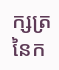ក្សត្រនៃក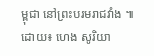ម្ពុជា នៅព្រះបរមរាជវាំង ៕
ដោយ៖ ហេង សូរិយា